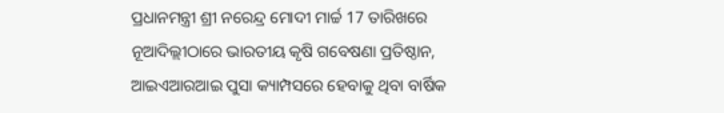ପ୍ରଧାନମନ୍ତ୍ରୀ ଶ୍ରୀ ନରେନ୍ଦ୍ର ମୋଦୀ ମାର୍ଚ୍ଚ 17 ତାରିଖରେ ନୂଆଦିଲ୍ଲୀଠାରେ ଭାରତୀୟ କୃଷି ଗବେଷଣା ପ୍ରତିଷ୍ଠାନ, ଆଇଏଆରଆଇ ପୁସା କ୍ୟାମ୍ପସରେ ହେବାକୁ ଥିବା ବାର୍ଷିକ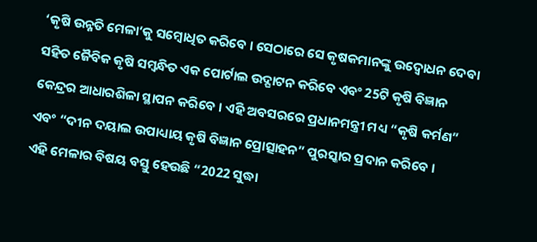‘କୃଷି ଉନ୍ନତି ମେଳା’କୁ ସମ୍ବୋଧିତ କରିବେ । ସେଠାରେ ସେ କୃଷକମାନଙ୍କୁ ଉଦ୍ବୋଧନ ଦେବା ସହିତ ଜୈବିକ କୃଷି ସମ୍ବନ୍ଧିତ ଏକ ପୋର୍ଟାଲ ଉଦ୍ଘାଟନ କରିବେ ଏବଂ 25ଟି କୃଷି ବିଜ୍ଞାନ କେନ୍ଦ୍ରର ଆଧାରଶିଳା ସ୍ଥାପନ କରିବେ । ଏହି ଅବସରରେ ପ୍ରଧାନମନ୍ତ୍ରୀ ମଧ୍ୟ “କୃଷି କର୍ମଣ” ଏବଂ “ଦୀନ ଦୟାଲ ଉପାଧ୍ୟାୟ କୃଷି ବିଜ୍ଞାନ ପ୍ରୋତ୍ସାହନ” ପୁରସ୍କାର ପ୍ରଦାନ କରିବେ ।
ଏହି ମେଳାର ବିଷୟ ବସ୍ତୁ ହେଉଛି “2022 ସୁଦ୍ଧା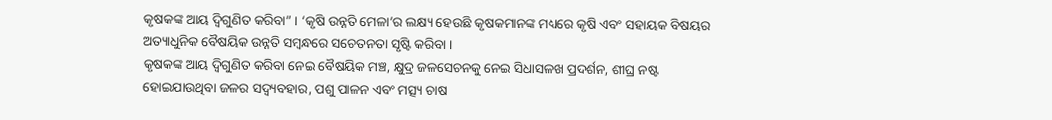କୃଷକଙ୍କ ଆୟ ଦ୍ୱିଗୁଣିତ କରିବା” । ‘କୃଷି ଉନ୍ନତି ମେଳା’ର ଲକ୍ଷ୍ୟ ହେଉଛି କୃଷକମାନଙ୍କ ମଧ୍ୟରେ କୃଷି ଏବଂ ସହାୟକ ବିଷୟର ଅତ୍ୟାଧୁନିକ ବୈଷୟିକ ଉନ୍ନତି ସମ୍ବନ୍ଧରେ ସଚେତନତା ସୃଷ୍ଟି କରିବା ।
କୃଷକଙ୍କ ଆୟ ଦ୍ୱିଗୁଣିତ କରିବା ନେଇ ବୈଷୟିକ ମଞ୍ଚ, କ୍ଷୁଦ୍ର ଜଳସେଚନକୁ ନେଇ ସିଧାସଳଖ ପ୍ରଦର୍ଶନ, ଶୀଘ୍ର ନଷ୍ଟ ହୋଇଯାଉଥିବା ଜଳର ସଦ୍ବ୍ୟବହାର, ପଶୁ ପାଳନ ଏବଂ ମତ୍ସ୍ୟ ଚାଷ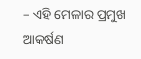– ଏହି ମେଳାର ପ୍ରମୁଖ ଆକର୍ଷଣ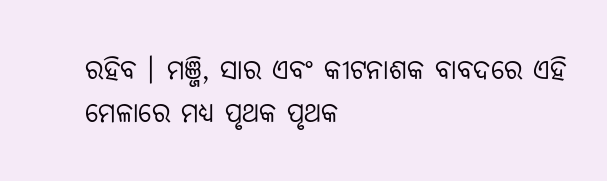ରହିବ । ମଞ୍ଜି, ସାର ଏବଂ କୀଟନାଶକ ବାବଦରେ ଏହି ମେଳାରେ ମଧ୍ୟ ପୃଥକ ପୃଥକ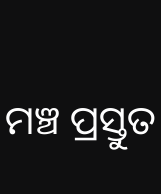ମଞ୍ଚ ପ୍ରସ୍ତୁତ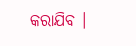କରାଯିବ ।